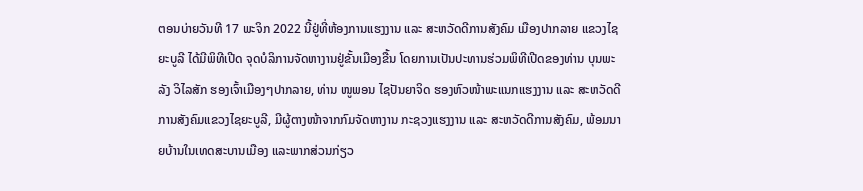ຕອນບ່າຍວັນທີ 17 ພະຈິກ 2022 ນີ້ຢູ່ທີ່ຫ້ອງການແຮງງານ ແລະ ສະຫວັດດີການສັງຄົມ ເມືອງປາກລາຍ ແຂວງໄຊຍະບູລີ ໄດ້ມີພິທີເປີດ ຈຸດບໍລິການຈັດຫາງານຢູ່ຂັ້ນເມືອງຂື້ນ ໂດຍການເປັນປະທານຮ່ວມພິທີເປີດຂອງທ່ານ ບຸນພະລັງ ວິໄລສັກ ຮອງເຈົ້າເມືອງໆປາກລາຍ, ທ່ານ ໜູພອນ ໄຊປັນຍາຈິດ ຮອງຫົວໜ້າພະແນກແຮງງານ ແລະ ສະຫວັດດີການສັງຄົມແຂວງໄຊຍະບູລີ, ມີຜູ້ຕາງໜ້າຈາກກົມຈັດຫາງານ ກະຊວງແຮງງານ ແລະ ສະຫວັດດີການສັງຄົມ, ພ້ອມນາຍບ້ານໃນເທດສະບານເມືອງ ແລະພາກສ່ວນກ່ຽວ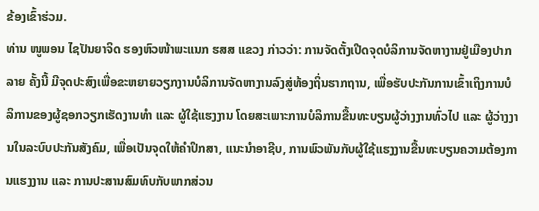ຂ້ອງເຂົ້າຮ່ວມ.
ທ່ານ ໜູພອນ ໄຊປັນຍາຈິດ ຮອງຫົວໜ້າພະແນກ ຮສສ ແຂວງ ກ່າວວ່າ: ການຈັດຕັ້ງເປີດຈຸດບໍລິການຈັດຫາງານຢູ່ເມືອງປາກລາຍ ຄັ້ງນີ້ ມີຈຸດປະສົງເພື່ອຂະຫຍາຍວຽກງານບໍລິການຈັດຫາງານລົງສູ່ທ້ອງຖິ່ນຮາກຖານ, ເພື່ອຮັບປະກັນການເຂົ້າເຖິງການບໍລິການຂອງຜູ້ຊອກວຽກເຮັດງານທຳ ແລະ ຜູ້ໃຊ້ແຮງງານ ໂດຍສະເພາະການບໍລິການຂື້ນທະບຽນຜູ້ວ່າງງານທົ່ວໄປ ແລະ ຜູ້ວ່າງງານໃນລະບົບປະກັນສັງຄົມ, ເພື່ອເປັນຈຸດໃຫ້ຄຳປຶກສາ, ແນະນຳອາຊີບ, ການພົວພັນກັບຜູ້ໃຊ້ແຮງງານຂື້ນທະບຽນຄວາມຕ້ອງການແຮງງານ ແລະ ການປະສານສົມທົບກັບພາກສ່ວນ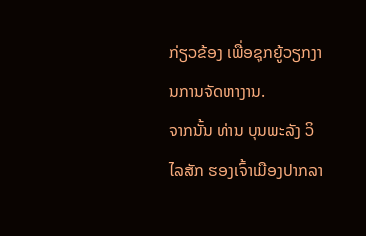ກ່ຽວຂ້ອງ ເພື່ອຊຸກຍູ້ວຽກງານການຈັດຫາງານ.
ຈາກນັ້ນ ທ່ານ ບຸນພະລັງ ວິໄລສັກ ຮອງເຈົ້າເມືອງປາກລາ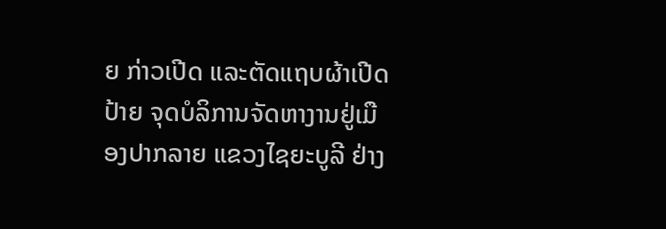ຍ ກ່າວເປີດ ແລະຕັດແຖບຜ້າເປີດປ້າຍ ຈຸດບໍລິການຈັດຫາງານຢູ່ເມືອງປາກລາຍ ແຂວງໄຊຍະບູລີ ຢ່າງ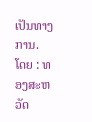ເປັນທາງການ.
ໂດຍ : ທອງສະຫວັດ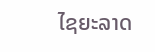ໄຊຍະລາດ